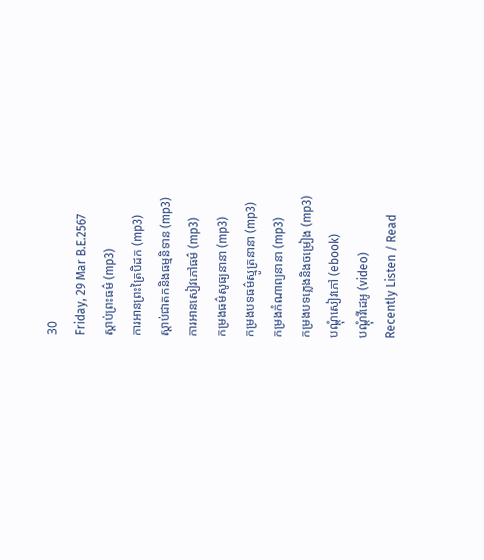30
Friday, 29 Mar B.E.2567
ស្តាប់ព្រះធម៌ (mp3)
ការអានព្រះត្រៃបិដក (mp3)
ស្តាប់ជាតកនិងធម្មនិទាន (mp3)
ការអានសៀវភៅធម៌ (mp3)
កម្រងធម៌សូធ្យនានា (mp3)
កម្រងបទធម៌ស្មូត្រនានា (mp3)
កម្រងកំណាព្យនានា (mp3)
កម្រងបទភ្លេងនិងចម្រៀង (mp3)
បណ្តុំសៀវភៅ (ebook)
បណ្តុំវីដេអូ (video)
Recently Listen / Read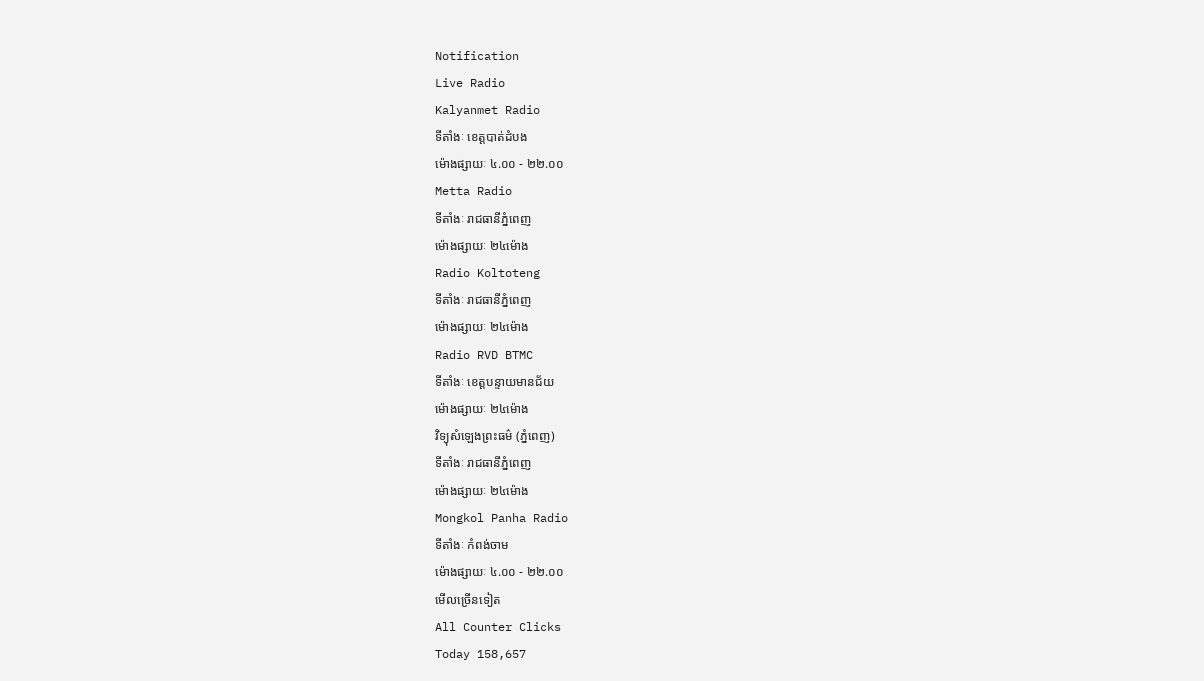Notification
Live Radio
Kalyanmet Radio
ទីតាំងៈ ខេត្តបាត់ដំបង
ម៉ោងផ្សាយៈ ៤.០០ - ២២.០០
Metta Radio
ទីតាំងៈ រាជធានីភ្នំពេញ
ម៉ោងផ្សាយៈ ២៤ម៉ោង
Radio Koltoteng
ទីតាំងៈ រាជធានីភ្នំពេញ
ម៉ោងផ្សាយៈ ២៤ម៉ោង
Radio RVD BTMC
ទីតាំងៈ ខេត្តបន្ទាយមានជ័យ
ម៉ោងផ្សាយៈ ២៤ម៉ោង
វិទ្យុសំឡេងព្រះធម៌ (ភ្នំពេញ)
ទីតាំងៈ រាជធានីភ្នំពេញ
ម៉ោងផ្សាយៈ ២៤ម៉ោង
Mongkol Panha Radio
ទីតាំងៈ កំពង់ចាម
ម៉ោងផ្សាយៈ ៤.០០ - ២២.០០
មើលច្រើនទៀត
All Counter Clicks
Today 158,657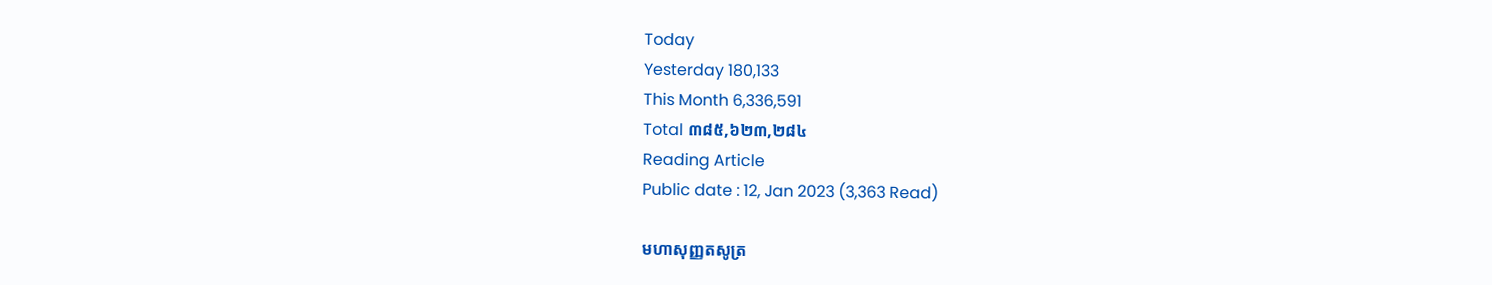Today
Yesterday 180,133
This Month 6,336,591
Total ៣៨៥,៦២៣,២៨៤
Reading Article
Public date : 12, Jan 2023 (3,363 Read)

មហាសុញ្ញតសូត្រ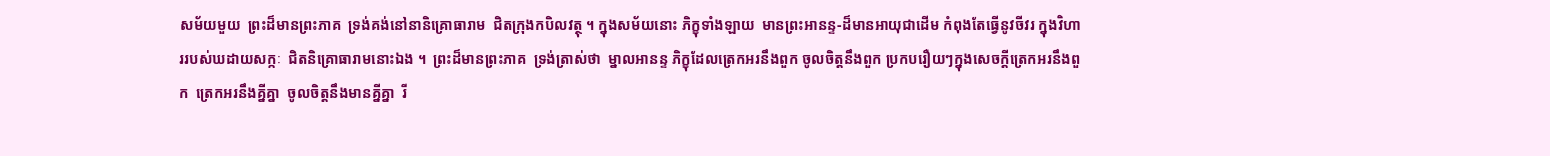សម័យមួយ  ព្រះដ៏មានព្រះភាគ  ទ្រង់គង់នៅនានិគ្រោធារាម  ជិតក្រុងកបិលវត្ថុ ។ ក្នុងសម័យនោះ ភិក្ខុទាំងឡាយ  មានព្រះអានន្ទ-ដ៏មានអាយុជាដើម កំពុងតែធ្វើនូវចីវរ ក្នុងវិហាររបស់ឃដាយសក្កៈ  ជិតនិគ្រោធារាមនោះឯង ។  ព្រះដ៏មានព្រះភាគ  ទ្រង់ត្រាស់ថា  ម្នាលអានន្ទ ភិក្ខុដែលត្រេកអរនឹងពួក ចូលចិត្តនឹងពួក ប្រកបរឿយៗក្នុងសេចក្ដីត្រេកអរនឹងពួក  ត្រេកអរនឹងគ្នីគ្នា  ចូលចិត្តនឹងមានគ្នីគ្នា  រី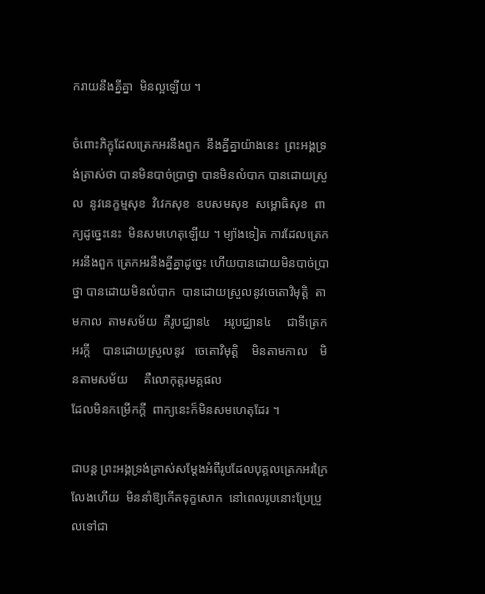ករាយនឹងគ្នីគ្នា  មិនល្អឡើយ ។

ចំពោះភិក្ខុដែលត្រេកអរនឹងពួក  នឹងគ្នីគ្នាយ៉ាងនេះ  ព្រះអង្គទ្រង់ត្រាស់ថា បានមិនបាច់ប្រាថ្នា បានមិនលំបាក បានដោយស្រួល  នូវនេក្ខម្មសុខ  វិវេកសុខ  ឧបសមសុខ  សម្ពោធិសុខ  ពាក្យដូច្នេះនេះ  មិនសមហេតុឡើយ ។ ម្យ៉ាងទៀត ការដែលត្រេកអរនឹងពួក ត្រេកអរនឹងគ្នីគ្នាដូច្នេះ ហើយបានដោយមិនបាច់ប្រាថ្នា បានដោយមិនលំបាក  បានដោយស្រួលនូវចេតោវិមុត្តិ  តាមកាល  តាមសម័យ  គឺរូបជ្ឈាន៤    អរូបជ្ឈាន៤     ជាទីត្រេកអរក្ដី    បានដោយស្រួលនូវ   ចេតោវិមុត្តិ    មិនតាមកាល    មិនតាមសម័យ     គឺលោកុត្តរមគ្គផល
ដែលមិនកម្រើកក្ដី  ពាក្យនេះក៏មិនសមហេតុដែរ ។

ជាបន្ត ព្រះអង្គទ្រង់ត្រាស់សម្ដែងអំពីរូបដែលបុគ្គលត្រេកអរក្រៃលែងហើយ  មិននាំឱ្យកើតទុក្ខសោក  នៅពេលរូបនោះប្រែប្រួលទៅជា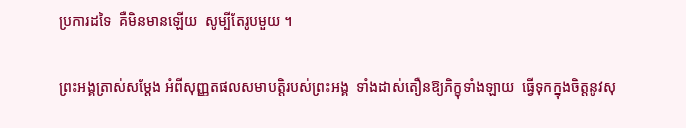ប្រការដទៃ  គឺមិនមានឡើយ  សូម្បីតែរូបមួយ ។

ព្រះអង្គត្រាស់សម្ដែង អំពីសុញ្ញតផលសមាបត្តិរបស់ព្រះអង្គ  ទាំងដាស់តឿនឱ្យភិក្ខុទាំងឡាយ  ធ្វើទុកក្នុងចិត្តនូវសុ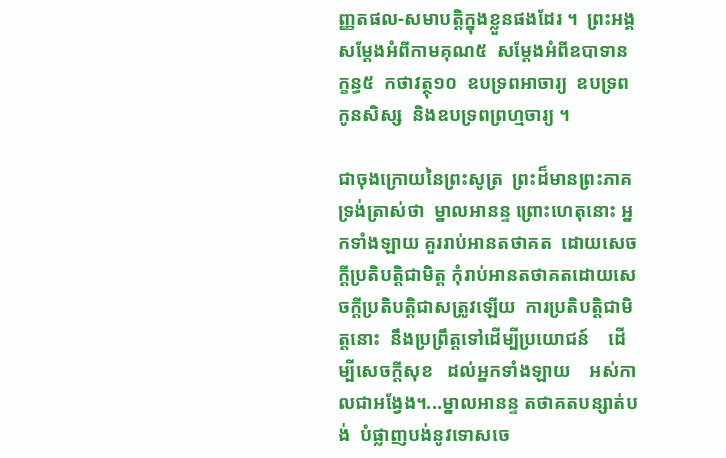ញ្ញតផល-សមាបត្តិក្នុងខ្លួនផងដែរ ។  ព្រះអង្គសម្ដែងអំពីកាមគុណ៥  សម្ដែងអំពីឧបាទានក្ខន្ធ៥  កថាវត្ថុ១០  ឧបទ្រពអាចារ្យ  ឧបទ្រពកូនសិស្ស  និងឧបទ្រពព្រហ្មចារ្យ ។

ជាចុងក្រោយនៃព្រះសូត្រ  ព្រះដ៏មានព្រះភាគទ្រង់ត្រាស់ថា  ម្នាលអានន្ទ ព្រោះហេតុនោះ អ្នកទាំងឡាយ គួររាប់អានតថាគត  ដោយសេចក្ដីប្រតិបត្តិជាមិត្ត កុំរាប់អានតថាគតដោយសេចក្ដីប្រតិបត្តិជាសត្រូវឡើយ  ការប្រតិបត្តិជាមិត្តនោះ  នឹងប្រព្រឹត្តទៅដើម្បីប្រយោជន៍    ដើម្បីសេចក្ដីសុខ   ដល់អ្នកទាំងឡាយ    អស់កាលជាអង្វែង។...ម្នាលអានន្ទ តថាគតបន្សាត់បង់  បំផ្លាញបង់នូវទោសចេ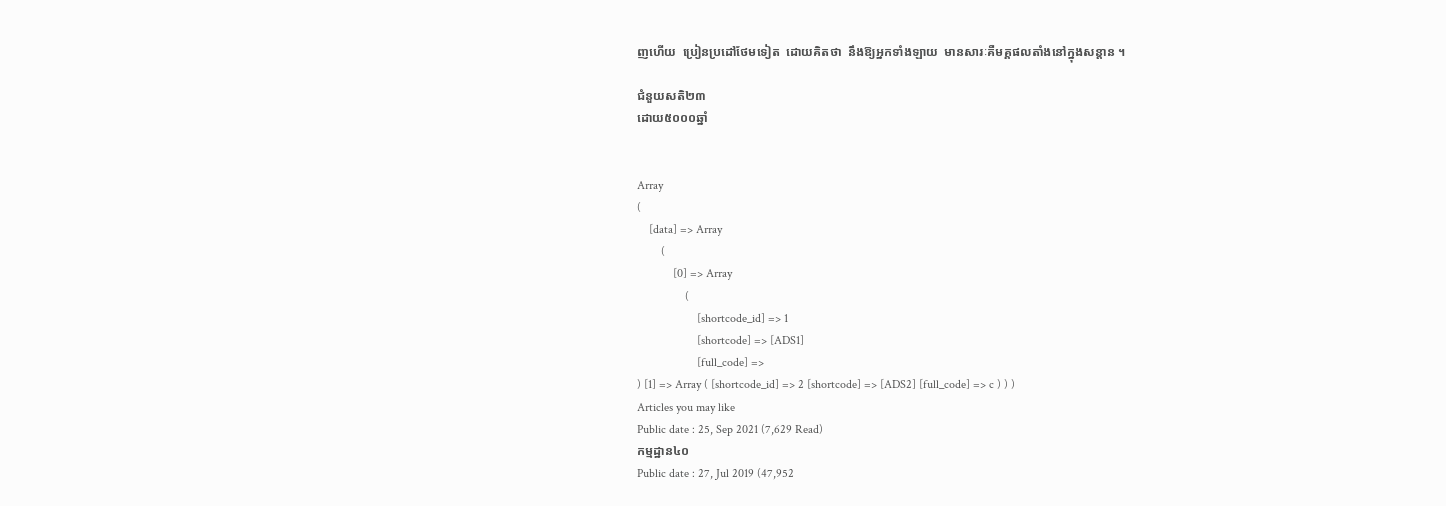ញហើយ  ប្រៀនប្រដៅថែមទៀត  ដោយគិតថា  នឹងឱ្យអ្នកទាំងឡាយ  មានសារៈគឺមគ្គផលតាំងនៅក្នុងសន្ដាន ។

ជំនួយសតិ២៣
ដោយ៥០០០ឆ្នាំ


Array
(
    [data] => Array
        (
            [0] => Array
                (
                    [shortcode_id] => 1
                    [shortcode] => [ADS1]
                    [full_code] =>
) [1] => Array ( [shortcode_id] => 2 [shortcode] => [ADS2] [full_code] => c ) ) )
Articles you may like
Public date : 25, Sep 2021 (7,629 Read)
កម្មដ្ឋាន៤០
Public date : 27, Jul 2019 (47,952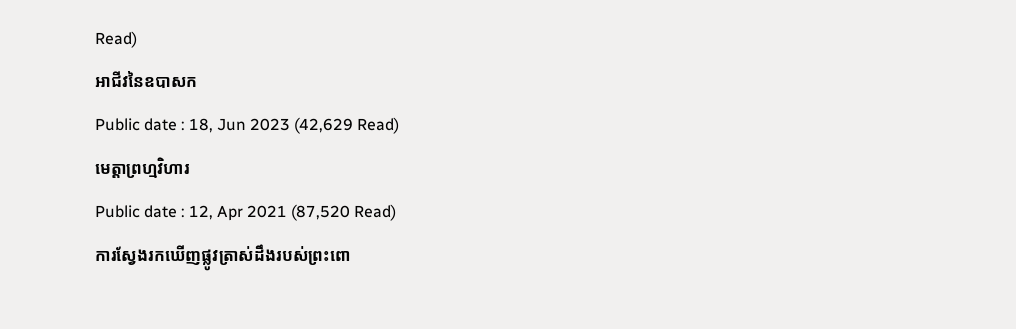Read)
អាជីវនៃឧបាសក
Public date : 18, Jun 2023 (42,629 Read)
មេត្តាព្រហ្មវិហារ
Public date : 12, Apr 2021 (87,520 Read)
ការស្វែងរកឃើញផ្លូវត្រាស់ដឹងរបស់ព្រះពោ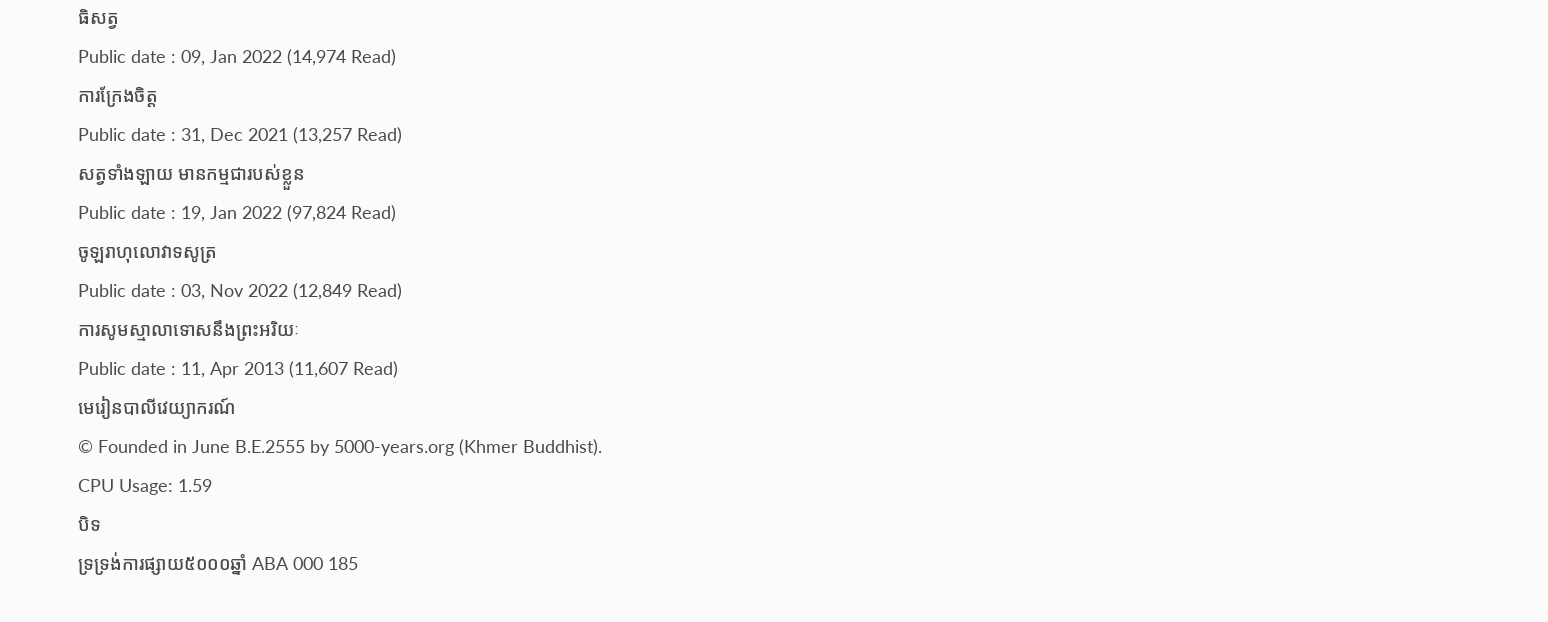ធិសត្វ
Public date : 09, Jan 2022 (14,974 Read)
ការក្រែងចិត្ត
Public date : 31, Dec 2021 (13,257 Read)
សត្វទាំងឡាយ មានកម្មជារបស់ខ្លួន
Public date : 19, Jan 2022 (97,824 Read)
ចូឡរាហុលោវាទសូត្រ
Public date : 03, Nov 2022 (12,849 Read)
ការសូមស្មាលាទោសនឹងព្រះអរិយៈ
Public date : 11, Apr 2013 (11,607 Read)
មេរៀនបាលីវេយ្យាករណ៍
© Founded in June B.E.2555 by 5000-years.org (Khmer Buddhist).
CPU Usage: 1.59
បិទ
ទ្រទ្រង់ការផ្សាយ៥០០០ឆ្នាំ ABA 000 185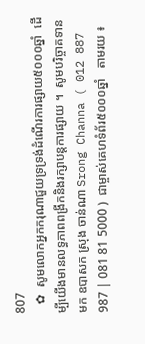807
   ✿  សូមលោកអ្នកករុណាជួយទ្រទ្រង់ដំណើរការផ្សាយ៥០០០ឆ្នាំ  ដើម្បីយើងមានលទ្ធភាពពង្រីកនិងរក្សាបន្តការផ្សាយ ។  សូមបរិច្ចាគទានមក ឧបាសក ស្រុង ចាន់ណា Srong Channa ( 012 887 987 | 081 81 5000 )  ជាម្ចាស់គេហទំព័រ៥០០០ឆ្នាំ   តាមរយ ៖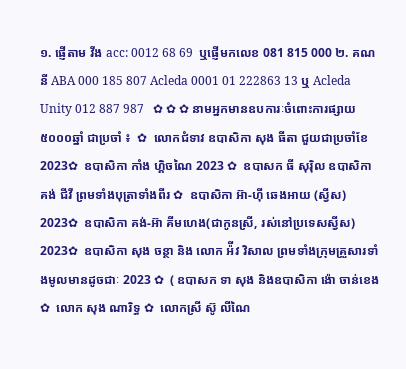១. ផ្ញើតាម វីង acc: 0012 68 69  ឬផ្ញើមកលេខ 081 815 000 ២. គណនី ABA 000 185 807 Acleda 0001 01 222863 13 ឬ Acleda Unity 012 887 987   ✿ ✿ ✿ នាមអ្នកមានឧបការៈចំពោះការផ្សាយ៥០០០ឆ្នាំ ជាប្រចាំ ៖  ✿  លោកជំទាវ ឧបាសិកា សុង ធីតា ជួយជាប្រចាំខែ 2023✿  ឧបាសិកា កាំង ហ្គិចណៃ 2023 ✿  ឧបាសក ធី សុរ៉ិល ឧបាសិកា គង់ ជីវី ព្រមទាំងបុត្រាទាំងពីរ ✿  ឧបាសិកា អ៊ា-ហុី ឆេងអាយ (ស្វីស) 2023✿  ឧបាសិកា គង់-អ៊ា គីមហេង(ជាកូនស្រី, រស់នៅប្រទេសស្វីស) 2023✿  ឧបាសិកា សុង ចន្ថា និង លោក អ៉ីវ វិសាល ព្រមទាំងក្រុមគ្រួសារទាំងមូលមានដូចជាៈ 2023 ✿  ( ឧបាសក ទា សុង និងឧបាសិកា ង៉ោ ចាន់ខេង ✿  លោក សុង ណារិទ្ធ ✿  លោកស្រី ស៊ូ លីណៃ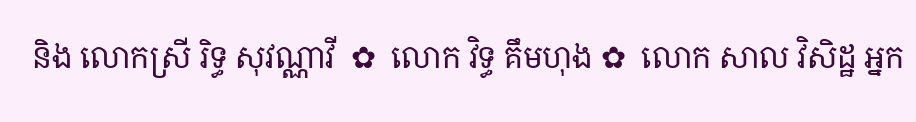និង លោកស្រី រិទ្ធ សុវណ្ណាវី  ✿  លោក វិទ្ធ គឹមហុង ✿  លោក សាល វិសិដ្ឋ អ្នក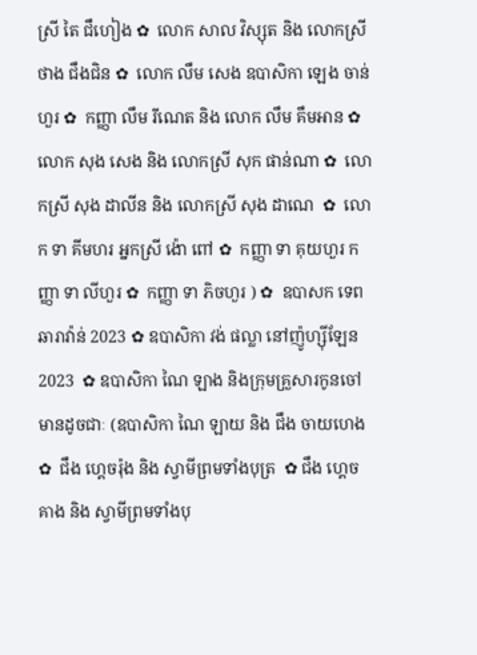ស្រី តៃ ជឹហៀង ✿  លោក សាល វិស្សុត និង លោកស្រី ថាង ជឹងជិន ✿  លោក លឹម សេង ឧបាសិកា ឡេង ចាន់ហួរ ✿  កញ្ញា លឹម រីណេត និង លោក លឹម គឹមអាន ✿  លោក សុង សេង និង លោកស្រី សុក ផាន់ណា ✿  លោកស្រី សុង ដាលីន និង លោកស្រី សុង ដាណេ  ✿  លោក ទា គីមហរ អ្នកស្រី ង៉ោ ពៅ ✿  កញ្ញា ទា គុយហួរ កញ្ញា ទា លីហួរ ✿  កញ្ញា ទា ភិចហួរ ) ✿  ឧបាសក ទេព ឆារាវ៉ាន់ 2023 ✿ ឧបាសិកា វង់ ផល្លា នៅញ៉ូហ្ស៊ីឡែន 2023  ✿ ឧបាសិកា ណៃ ឡាង និងក្រុមគ្រួសារកូនចៅ មានដូចជាៈ (ឧបាសិកា ណៃ ឡាយ និង ជឹង ចាយហេង  ✿  ជឹង ហ្គេចរ៉ុង និង ស្វាមីព្រមទាំងបុត្រ  ✿ ជឹង ហ្គេចគាង និង ស្វាមីព្រមទាំងបុ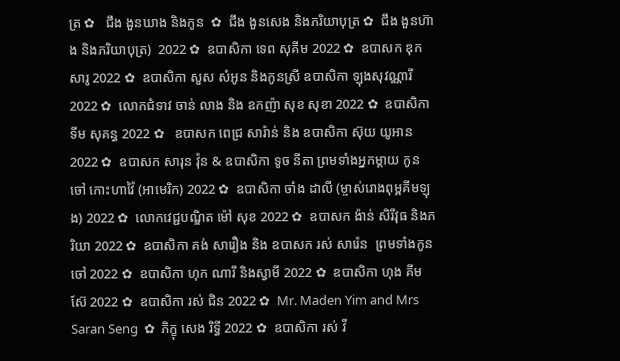ត្រ ✿   ជឹង ងួនឃាង និងកូន  ✿  ជឹង ងួនសេង និងភរិយាបុត្រ ✿  ជឹង ងួនហ៊ាង និងភរិយាបុត្រ)  2022 ✿  ឧបាសិកា ទេព សុគីម 2022 ✿  ឧបាសក ឌុក សារូ 2022 ✿  ឧបាសិកា សួស សំអូន និងកូនស្រី ឧបាសិកា ឡុងសុវណ្ណារី 2022 ✿  លោកជំទាវ ចាន់ លាង និង ឧកញ៉ា សុខ សុខា 2022 ✿  ឧបាសិកា ទីម សុគន្ធ 2022 ✿   ឧបាសក ពេជ្រ សារ៉ាន់ និង ឧបាសិកា ស៊ុយ យូអាន 2022 ✿  ឧបាសក សារុន វ៉ុន & ឧបាសិកា ទូច នីតា ព្រមទាំងអ្នកម្តាយ កូនចៅ កោះហាវ៉ៃ (អាមេរិក) 2022 ✿  ឧបាសិកា ចាំង ដាលី (ម្ចាស់រោងពុម្ពគីមឡុង) 2022 ✿  លោកវេជ្ជបណ្ឌិត ម៉ៅ សុខ 2022 ✿  ឧបាសក ង៉ាន់ សិរីវុធ និងភរិយា 2022 ✿  ឧបាសិកា គង់ សារឿង និង ឧបាសក រស់ សារ៉េន  ព្រមទាំងកូនចៅ 2022 ✿  ឧបាសិកា ហុក ណារី និងស្វាមី 2022 ✿  ឧបាសិកា ហុង គីមស៊ែ 2022 ✿  ឧបាសិកា រស់ ជិន 2022 ✿  Mr. Maden Yim and Mrs Saran Seng  ✿  ភិក្ខុ សេង រិទ្ធី 2022 ✿  ឧបាសិកា រស់ វី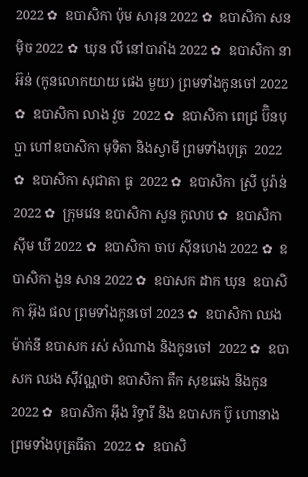2022 ✿  ឧបាសិកា ប៉ុម សារុន 2022 ✿  ឧបាសិកា សន ម៉ិច 2022 ✿  ឃុន លី នៅបារាំង 2022 ✿  ឧបាសិកា នា អ៊ន់ (កូនលោកយាយ ផេង មួយ) ព្រមទាំងកូនចៅ 2022 ✿  ឧបាសិកា លាង វួច  2022 ✿  ឧបាសិកា ពេជ្រ ប៊ិនបុប្ផា ហៅឧបាសិកា មុទិតា និងស្វាមី ព្រមទាំងបុត្រ  2022 ✿  ឧបាសិកា សុជាតា ធូ  2022 ✿  ឧបាសិកា ស្រី បូរ៉ាន់ 2022 ✿  ក្រុមវេន ឧបាសិកា សួន កូលាប ✿  ឧបាសិកា ស៊ីម ឃី 2022 ✿  ឧបាសិកា ចាប ស៊ីនហេង 2022 ✿  ឧបាសិកា ងួន សាន 2022 ✿  ឧបាសក ដាក ឃុន  ឧបាសិកា អ៊ុង ផល ព្រមទាំងកូនចៅ 2023 ✿  ឧបាសិកា ឈង ម៉ាក់នី ឧបាសក រស់ សំណាង និងកូនចៅ  2022 ✿  ឧបាសក ឈង សុីវណ្ណថា ឧបាសិកា តឺក សុខឆេង និងកូន 2022 ✿  ឧបាសិកា អុឹង រិទ្ធារី និង ឧបាសក ប៊ូ ហោនាង ព្រមទាំងបុត្រធីតា  2022 ✿  ឧបាសិ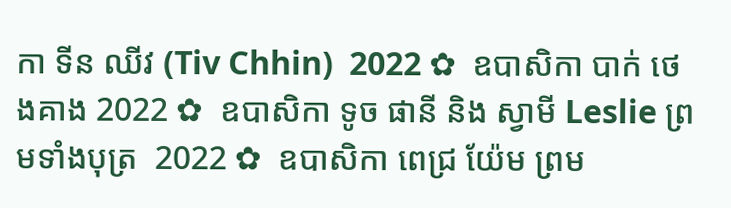កា ទីន ឈីវ (Tiv Chhin)  2022 ✿  ឧបាសិកា បាក់ ថេងគាង 2022 ✿  ឧបាសិកា ទូច ផានី និង ស្វាមី Leslie ព្រមទាំងបុត្រ  2022 ✿  ឧបាសិកា ពេជ្រ យ៉ែម ព្រម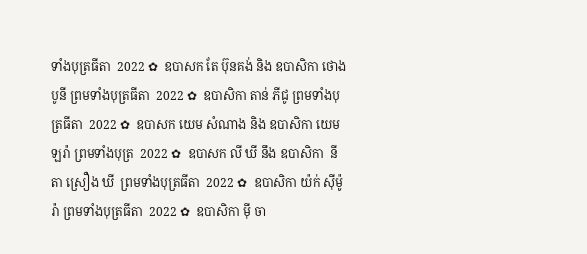ទាំងបុត្រធីតា  2022 ✿  ឧបាសក តែ ប៊ុនគង់ និង ឧបាសិកា ថោង បូនី ព្រមទាំងបុត្រធីតា  2022 ✿  ឧបាសិកា តាន់ ភីជូ ព្រមទាំងបុត្រធីតា  2022 ✿  ឧបាសក យេម សំណាង និង ឧបាសិកា យេម ឡរ៉ា ព្រមទាំងបុត្រ  2022 ✿  ឧបាសក លី ឃី នឹង ឧបាសិកា  នីតា ស្រឿង ឃី  ព្រមទាំងបុត្រធីតា  2022 ✿  ឧបាសិកា យ៉ក់ សុីម៉ូរ៉ា ព្រមទាំងបុត្រធីតា  2022 ✿  ឧបាសិកា មុី ចា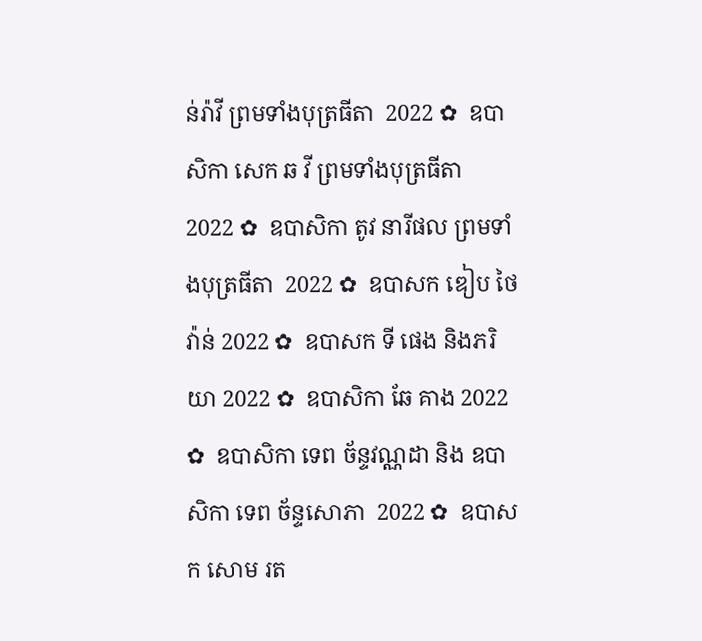ន់រ៉ាវី ព្រមទាំងបុត្រធីតា  2022 ✿  ឧបាសិកា សេក ឆ វី ព្រមទាំងបុត្រធីតា  2022 ✿  ឧបាសិកា តូវ នារីផល ព្រមទាំងបុត្រធីតា  2022 ✿  ឧបាសក ឌៀប ថៃវ៉ាន់ 2022 ✿  ឧបាសក ទី ផេង និងភរិយា 2022 ✿  ឧបាសិកា ឆែ គាង 2022 ✿  ឧបាសិកា ទេព ច័ន្ទវណ្ណដា និង ឧបាសិកា ទេព ច័ន្ទសោភា  2022 ✿  ឧបាសក សោម រត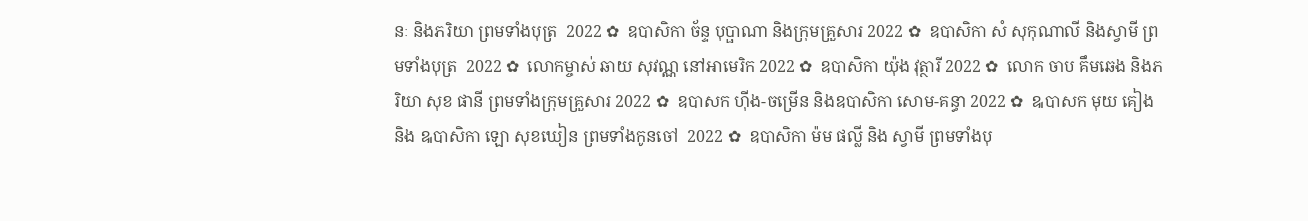នៈ និងភរិយា ព្រមទាំងបុត្រ  2022 ✿  ឧបាសិកា ច័ន្ទ បុប្ផាណា និងក្រុមគ្រួសារ 2022 ✿  ឧបាសិកា សំ សុកុណាលី និងស្វាមី ព្រមទាំងបុត្រ  2022 ✿  លោកម្ចាស់ ឆាយ សុវណ្ណ នៅអាមេរិក 2022 ✿  ឧបាសិកា យ៉ុង វុត្ថារី 2022 ✿  លោក ចាប គឹមឆេង និងភរិយា សុខ ផានី ព្រមទាំងក្រុមគ្រួសារ 2022 ✿  ឧបាសក ហ៊ីង-ចម្រើន និងឧបាសិកា សោម-គន្ធា 2022 ✿  ឩបាសក មុយ គៀង និង ឩបាសិកា ឡោ សុខឃៀន ព្រមទាំងកូនចៅ  2022 ✿  ឧបាសិកា ម៉ម ផល្លី និង ស្វាមី ព្រមទាំងបុ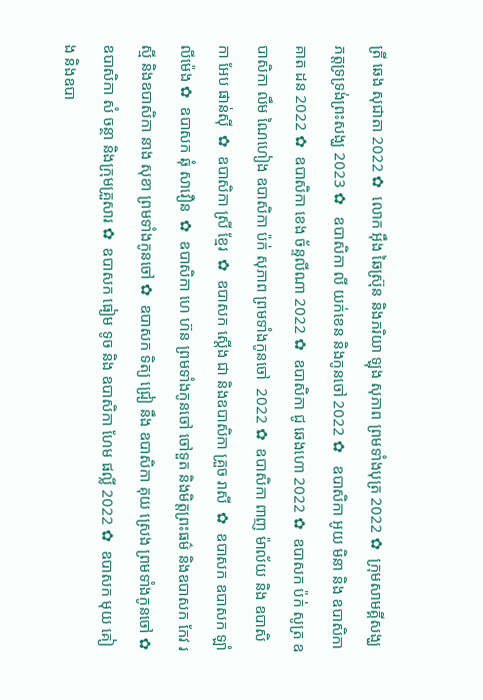ត្រី ឆេង សុជាតា 2022 ✿  លោក អ៊ឹង ឆៃស្រ៊ុន និងភរិយា ឡុង សុភាព ព្រមទាំងបុត្រ 2022 ✿  ក្រុមសាមគ្គីសង្ឃភត្តទ្រទ្រង់ព្រះសង្ឃ 2023 ✿   ឧបាសិកា លី យក់ខេន និងកូនចៅ 2022 ✿   ឧបាសិកា អូយ មិនា និង ឧបាសិកា គាត ដន 2022 ✿  ឧបាសិកា ខេង ច័ន្ទលីណា 2022 ✿  ឧបាសិកា ជូ ឆេងហោ 2022 ✿  ឧបាសក ប៉ក់ សូត្រ ឧបាសិកា លឹម ណៃហៀង ឧបាសិកា ប៉ក់ សុភាព ព្រមទាំងកូនចៅ  2022 ✿  ឧបាសិកា ពាញ ម៉ាល័យ និង ឧបាសិកា អែប ផាន់ស៊ី  ✿  ឧបាសិកា ស្រី ខ្មែរ  ✿  ឧបាសក ស្តើង ជា និងឧបាសិកា គ្រួច រាសី  ✿  ឧបាសក ឧបាសក ឡាំ លីម៉េង ✿  ឧបាសក ឆុំ សាវឿន  ✿  ឧបាសិកា ហេ ហ៊ន ព្រមទាំងកូនចៅ ចៅទួត និងមិត្តព្រះធម៌ និងឧបាសក កែវ រស្មី និងឧបាសិកា នាង សុខា ព្រមទាំងកូនចៅ ✿  ឧបាសក ទិត្យ ជ្រៀ នឹង ឧបាសិកា គុយ ស្រេង ព្រមទាំងកូនចៅ ✿  ឧបាសិកា សំ ចន្ថា និងក្រុមគ្រួសារ ✿  ឧបាសក ធៀម ទូច និង ឧបាសិកា ហែម ផល្លី 2022 ✿  ឧបាសក មុយ គៀង និងឧបា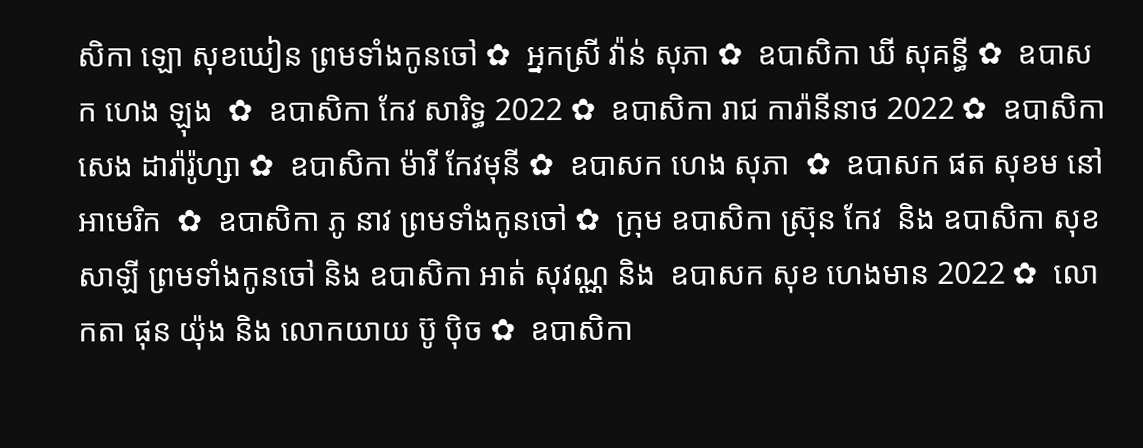សិកា ឡោ សុខឃៀន ព្រមទាំងកូនចៅ ✿  អ្នកស្រី វ៉ាន់ សុភា ✿  ឧបាសិកា ឃី សុគន្ធី ✿  ឧបាសក ហេង ឡុង  ✿  ឧបាសិកា កែវ សារិទ្ធ 2022 ✿  ឧបាសិកា រាជ ការ៉ានីនាថ 2022 ✿  ឧបាសិកា សេង ដារ៉ារ៉ូហ្សា ✿  ឧបាសិកា ម៉ារី កែវមុនី ✿  ឧបាសក ហេង សុភា  ✿  ឧបាសក ផត សុខម នៅអាមេរិក  ✿  ឧបាសិកា ភូ នាវ ព្រមទាំងកូនចៅ ✿  ក្រុម ឧបាសិកា ស្រ៊ុន កែវ  និង ឧបាសិកា សុខ សាឡី ព្រមទាំងកូនចៅ និង ឧបាសិកា អាត់ សុវណ្ណ និង  ឧបាសក សុខ ហេងមាន 2022 ✿  លោកតា ផុន យ៉ុង និង លោកយាយ ប៊ូ ប៉ិច ✿  ឧបាសិកា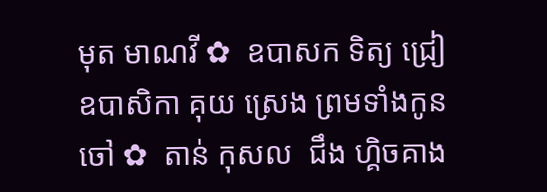មុត មាណវី ✿  ឧបាសក ទិត្យ ជ្រៀ ឧបាសិកា គុយ ស្រេង ព្រមទាំងកូនចៅ ✿  តាន់ កុសល  ជឹង ហ្គិចគាង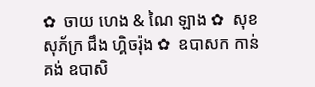✿  ចាយ ហេង & ណៃ ឡាង ✿  សុខ សុភ័ក្រ ជឹង ហ្គិចរ៉ុង ✿  ឧបាសក កាន់ គង់ ឧបាសិ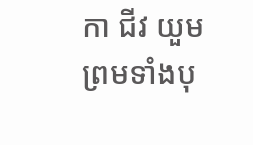កា ជីវ យួម ព្រមទាំងបុ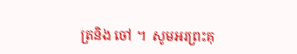ត្រនិង ចៅ ។  សូមអរព្រះគុ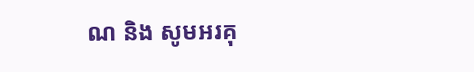ណ និង សូមអរគុ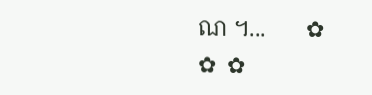ណ ។...       ✿  ✿  ✿